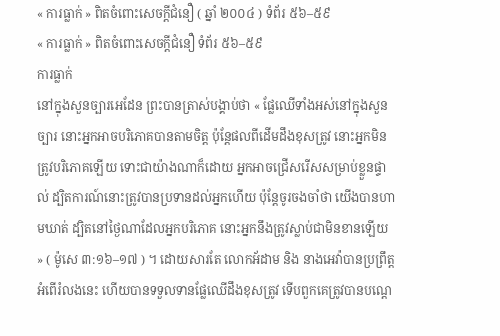« ការធ្លាក់ » ពិតចំពោះសេចក្តីជំនឿ ( ឆ្នាំ ២០០៤ ) ទំព័រ ៥៦–៥៩
« ការធ្លាក់ » ពិតចំពោះសេចក្តីជំនឿ ទំព័រ ៥៦–៥៩
ការធ្លាក់
នៅក្នុងសួនច្បារអេដែន ព្រះបានត្រាស់បង្គាប់ថា « ផ្លែឈើទាំងអស់នៅក្នុងសួនច្បារ នោះអ្នកអាចបរិភោគបានតាមចិត្ត ប៉ុន្តែផលពីដើមដឹងខុសត្រូវ នោះអ្នកមិនត្រូវបរិភោគឡើយ ទោះជាយ៉ាងណាក៏ដោយ អ្នកអាចជ្រើសរើសសម្រាប់ខ្លួនផ្ទាល់ ដ្បិតការណ៍នោះត្រូវបានប្រទានដល់អ្នកហើយ ប៉ុន្តែចូរចងចាំថា យើងបានហាមឃាត់ ដ្បិតនៅថ្ងៃណាដែលអ្នកបរិភោគ នោះអ្នកនឹងត្រូវស្លាប់ជាមិនខានឡើយ » ( ម៉ូសេ ៣:១៦–១៧ ) ។ ដោយសារតែ លោកអ័ដាម និង នាងអេវ៉ាបានប្រព្រឹត្តអំពើរំលងនេះ ហើយបានទទួលទានផ្លែឈើដឹងខុសត្រូវ ទើបពួកគេត្រូវបានបណ្តេ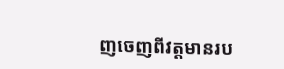ញចេញពីវត្តមានរប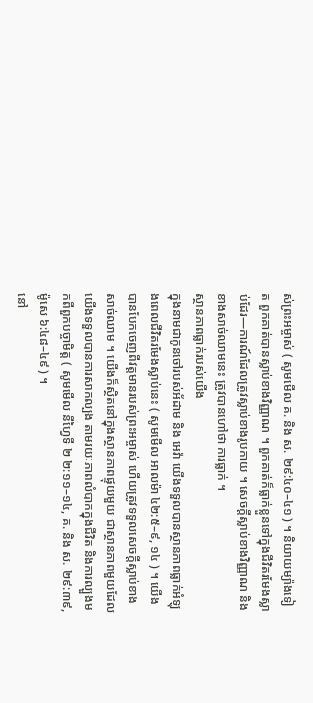ស់ព្រះអម្ចាស់ ( សូមមើល គ. និង ស. ២៩:៤០–៤១ ) ។ និយាយម្យ៉ាងទៀត ពួកគាត់បានស្លាប់ខាងវិញ្ញាណ ។ ពួកគាត់ក៏ធ្លាក់ខ្លួនទៅក្នុងជីវិតរមែងស្លាប់ដែរ—ការណ៍ដែលត្រូវស្លាប់ខាងរូបកាយ ។ សេចក្ដីស្លាប់ខាងវិញ្ញាណ និង ខាងសាច់ឈាមនេះ ត្រូវបានហៅថា ការធ្លាក់ ។
ស្ថានភាពធ្លាក់របស់យើង
ក្នុងនាមជាកូនចៅរបស់អ័ដាម និង អេវ៉ា យើងទទួលបានស្ថានភាពធ្លាក់អំឡុងពេលជីវិតរមែងស្លាប់នេះ ( សូមមើល អាលម៉ា ៤២:៥–៩, ១៤ ) ។ យើងបានបែកចេញពីវត្តមានរបស់ព្រះអម្ចាស់ ហើយត្រូវទទួលសេចក្ដីស្លាប់ខាងសាច់ឈាម ។ យើងក៏ស្ថិតនៅក្នុងស្ថានភាពផ្ទុយមួយ ជាស្ថានភាពមួយដែលយើងទទួលបានការសាកល្បង តាមរយៈភាពលំបាកក្នុងជីវិត និងការល្បួងមកពីពួកបច្ចាមិត្ត ( សូមមើល នីហ្វៃទី ២ ២:១១–១៤, គ. និង ស. ២៩:៣៩, ម៉ូសេ ៦:៤៨–៤៩ ) ។
នៅ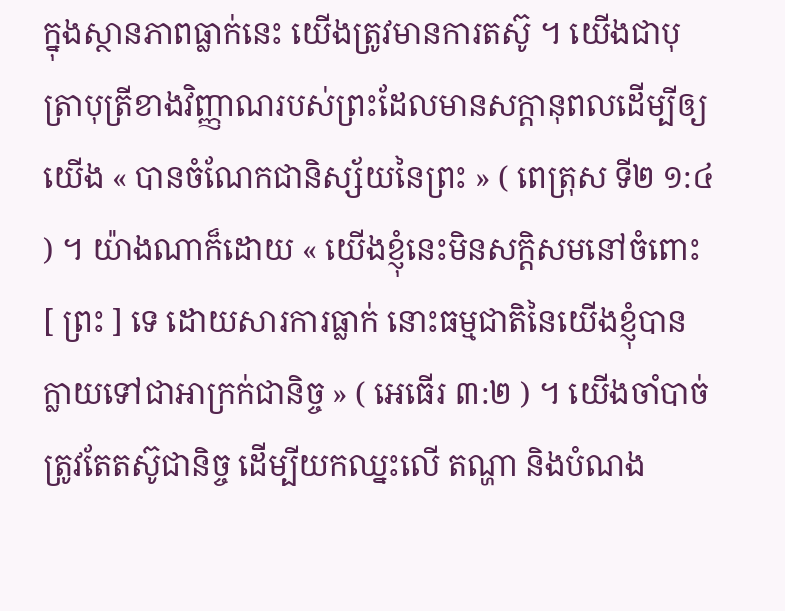ក្នុងស្ថានភាពធ្លាក់នេះ យើងត្រូវមានការតស៊ូ ។ យើងជាបុត្រាបុត្រីខាងវិញ្ញាណរបស់ព្រះដែលមានសក្តានុពលដើម្បីឲ្យយើង « បានចំណែកជានិស្ស័យនៃព្រះ » ( ពេត្រុស ទី២ ១:៤ ) ។ យ៉ាងណាក៏ដោយ « យើងខ្ញុំនេះមិនសក្ដិសមនៅចំពោះ [ ព្រះ ] ទេ ដោយសារការធ្លាក់ នោះធម្មជាតិនៃយើងខ្ញុំបានក្លាយទៅជាអាក្រក់ជានិច្ច » ( អេធើរ ៣:២ ) ។ យើងចាំបាច់ត្រូវតែតស៊ូជានិច្ច ដើម្បីយកឈ្នះលើ តណ្ហា និងបំណង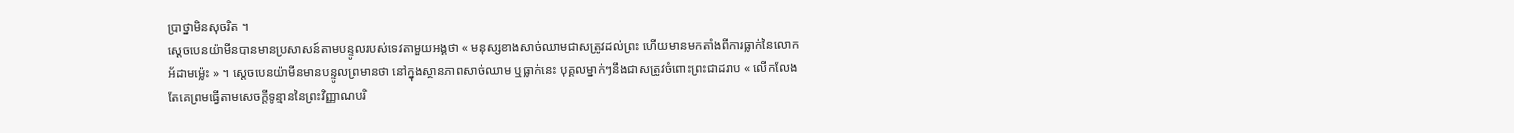ប្រាថ្នាមិនសុចរិត ។
ស្ដេចបេនយ៉ាមីនបានមានប្រសាសន៍តាមបន្ទូលរបស់ទេវតាមួយអង្គថា « មនុស្សខាងសាច់ឈាមជាសត្រូវដល់ព្រះ ហើយមានមកតាំងពីការធ្លាក់នៃលោកអ័ដាមម៉្លេះ » ។ ស្ដេចបេនយ៉ាមីនមានបន្ទូលព្រមានថា នៅក្នុងស្ថានភាពសាច់ឈាម ឬធ្លាក់នេះ បុគ្គលម្នាក់ៗនឹងជាសត្រូវចំពោះព្រះជាដរាប « លើកលែងតែគេព្រមធ្វើតាមសេចក្ដីទូន្មាននៃព្រះវិញ្ញាណបរិ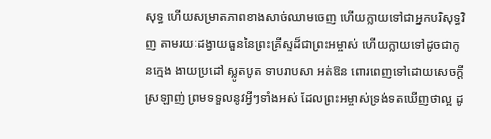សុទ្ធ ហើយសម្រាតភាពខាងសាច់ឈាមចេញ ហើយក្លាយទៅជាអ្នកបរិសុទ្ធវិញ តាមរយៈដង្វាយធួននៃព្រះគ្រីស្ទដ៏ជាព្រះអម្ចាស់ ហើយក្លាយទៅដូចជាកូនក្មេង ងាយប្រដៅ ស្លូតបូត ទាបរាបសា អត់ឱន ពោរពេញទៅដោយសេចក្ដីស្រឡាញ់ ព្រមទទួលនូវអ្វីៗទាំងអស់ ដែលព្រះអម្ចាស់ទ្រង់ទតឃើញថាល្អ ដូ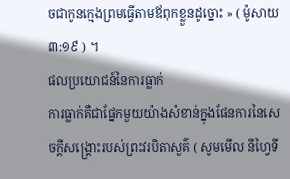ចជាកូនក្មេងព្រមធ្វើតាមឪពុកខ្លួនដូច្នោះ » ( ម៉ូសាយ ៣:១៩ ) ។
ផលប្រយោជន៍នៃការធ្លាក់
ការធ្លាក់គឺជាផ្នែកមួយយ៉ាងសំខាន់ក្នុងផែនការនៃសេចក្តីសង្គ្រោះរបស់ព្រះវរបិតាសួគ៌ ( សូមមើល នីហ្វៃទី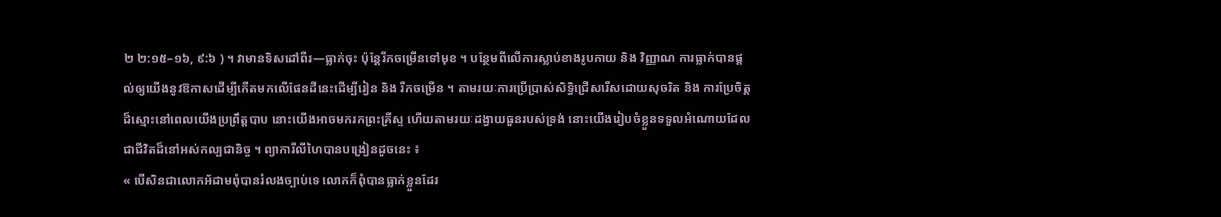២ ២:១៥–១៦, ៩:៦ ) ។ វាមានទិសដៅពីរ—ធ្លាក់ចុះ ប៉ុន្តែរីកចម្រើនទៅមុខ ។ បន្ថែមពីលើការស្លាប់ខាងរូបកាយ និង វិញ្ញាណ ការធ្លាក់បានផ្តល់ឲ្យយើងនូវឱកាសដើម្បីកើតមកលើផែនដីនេះដើម្បីរៀន និង រីកចម្រើន ។ តាមរយៈការប្រើប្រាស់សិទ្ធិជ្រើសរើសដោយសុចរិត និង ការប្រែចិត្តដ៏ស្មោះនៅពេលយើងប្រព្រឹត្តបាប នោះយើងអាចមករកព្រះគ្រីស្ទ ហើយតាមរយៈដង្វាយធួនរបស់ទ្រង់ នោះយើងរៀបចំខ្លួនទទួលអំណោយដែលជាជីវិតដ៏នៅអស់កល្បជានិច្ច ។ ព្យាការីលីហៃបានបង្រៀនដូចនេះ ៖
« បើសិនជាលោកអ័ដាមពុំបានរំលងច្បាប់ទេ លោកក៏ពុំបានធ្លាក់ខ្លួនដែរ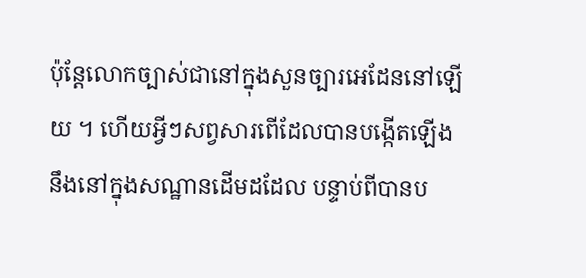ប៉ុន្តែលោកច្បាស់ជានៅក្នុងសួនច្បារអេដែននៅឡើយ ។ ហើយអ្វីៗសព្វសារពើដែលបានបង្កើតឡើងនឹងនៅក្នុងសណ្ឋានដើមដដែល បន្ទាប់ពីបានប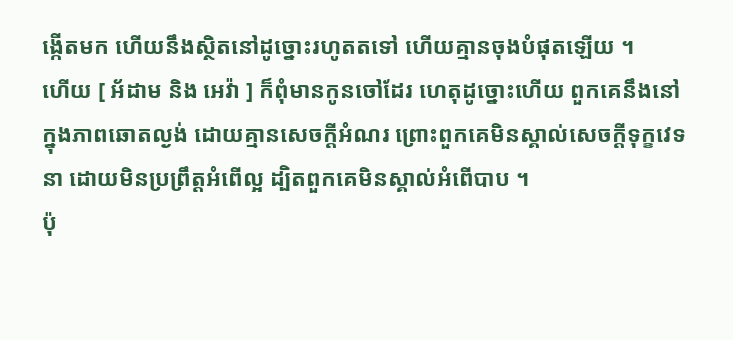ង្កើតមក ហើយនឹងស្ថិតនៅដូច្នោះរហូតតទៅ ហើយគ្មានចុងបំផុតឡើយ ។
ហើយ [ អ័ដាម និង អេវ៉ា ] ក៏ពុំមានកូនចៅដែរ ហេតុដូច្នោះហើយ ពួកគេនឹងនៅក្នុងភាពឆោតល្ងង់ ដោយគ្មានសេចក្ដីអំណរ ព្រោះពួកគេមិនស្គាល់សេចក្ដីទុក្ខវេទនា ដោយមិនប្រព្រឹត្តអំពើល្អ ដ្បិតពួកគេមិនស្គាល់អំពើបាប ។
ប៉ុ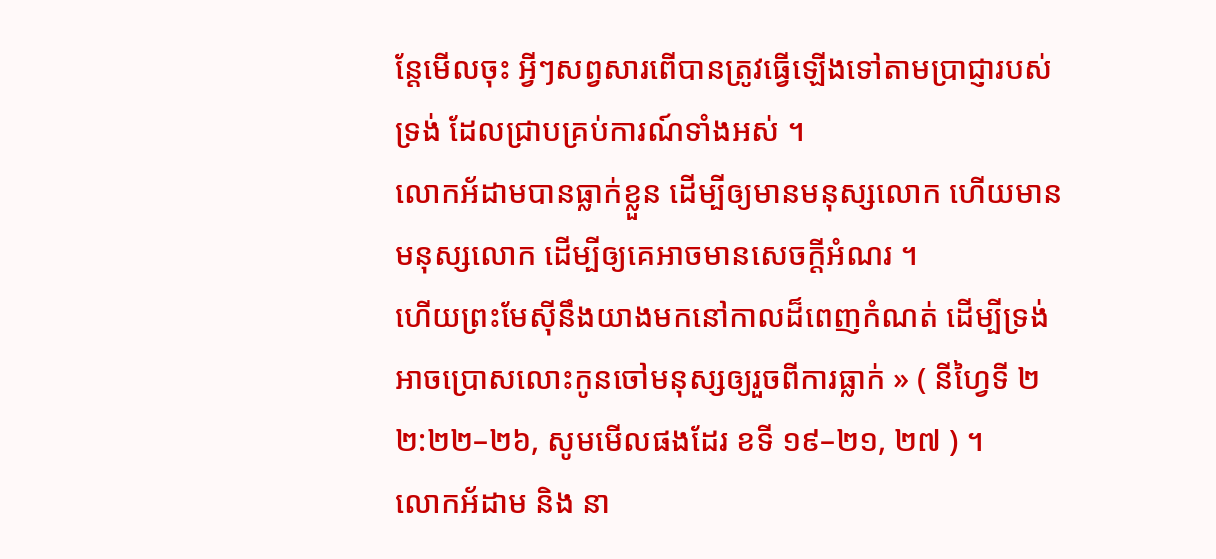ន្តែមើលចុះ អ្វីៗសព្វសារពើបានត្រូវធ្វើឡើងទៅតាមប្រាជ្ញារបស់ទ្រង់ ដែលជ្រាបគ្រប់ការណ៍ទាំងអស់ ។
លោកអ័ដាមបានធ្លាក់ខ្លួន ដើម្បីឲ្យមានមនុស្សលោក ហើយមានមនុស្សលោក ដើម្បីឲ្យគេអាចមានសេចក្ដីអំណរ ។
ហើយព្រះមែស៊ីនឹងយាងមកនៅកាលដ៏ពេញកំណត់ ដើម្បីទ្រង់អាចប្រោសលោះកូនចៅមនុស្សឲ្យរួចពីការធ្លាក់ » ( នីហ្វៃទី ២ ២:២២–២៦, សូមមើលផងដែរ ខទី ១៩–២១, ២៧ ) ។
លោកអ័ដាម និង នា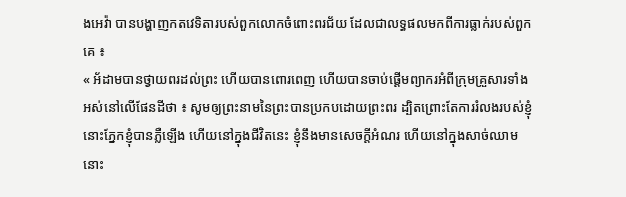ងអេវ៉ា បានបង្ហាញកតវេទិតារបស់ពួកលោកចំពោះពរជ័យ ដែលជាលទ្ធផលមកពីការធ្លាក់របស់ពួកគេ ៖
« អ័ដាមបានថ្វាយពរដល់ព្រះ ហើយបានពោរពេញ ហើយបានចាប់ផ្ដើមព្យាករអំពីក្រុមគ្រួសារទាំងអស់នៅលើផែនដីថា ៖ សូមឲ្យព្រះនាមនៃព្រះបានប្រកបដោយព្រះពរ ដ្បិតព្រោះតែការរំលងរបស់ខ្ញុំ នោះភ្នែកខ្ញុំបានភ្លឺឡើង ហើយនៅក្នុងជីវិតនេះ ខ្ញុំនឹងមានសេចក្ដីអំណរ ហើយនៅក្នុងសាច់ឈាម នោះ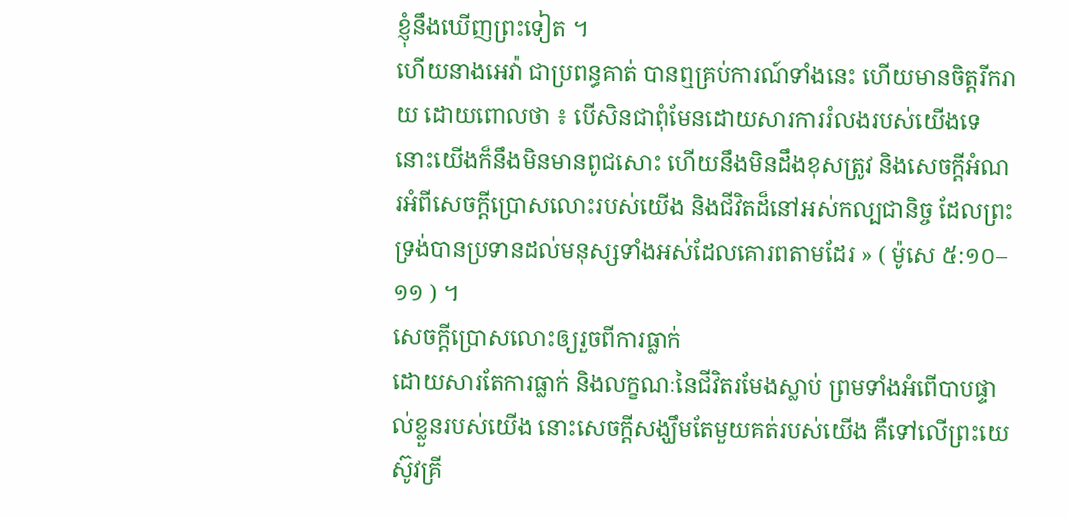ខ្ញុំនឹងឃើញព្រះទៀត ។
ហើយនាងអេវ៉ា ជាប្រពន្ធគាត់ បានឮគ្រប់ការណ៍ទាំងនេះ ហើយមានចិត្តរីករាយ ដោយពោលថា ៖ បើសិនជាពុំមែនដោយសារការរំលងរបស់យើងទេ នោះយើងក៏នឹងមិនមានពូជសោះ ហើយនឹងមិនដឹងខុសត្រូវ និងសេចក្ដីអំណរអំពីសេចក្ដីប្រោសលោះរបស់យើង និងជីវិតដ៏នៅអស់កល្បជានិច្ច ដែលព្រះទ្រង់បានប្រទានដល់មនុស្សទាំងអស់ដែលគោរពតាមដែរ » ( ម៉ូសេ ៥:១០–១១ ) ។
សេចក្ដីប្រោសលោះឲ្យរួចពីការធ្លាក់
ដោយសារតែការធ្លាក់ និងលក្ខណៈនៃជីវិតរមែងស្លាប់ ព្រមទាំងអំពើបាបផ្ទាល់ខ្លួនរបស់យើង នោះសេចក្ដីសង្ឃឹមតែមួយគត់របស់យើង គឺទៅលើព្រះយេស៊ូវគ្រី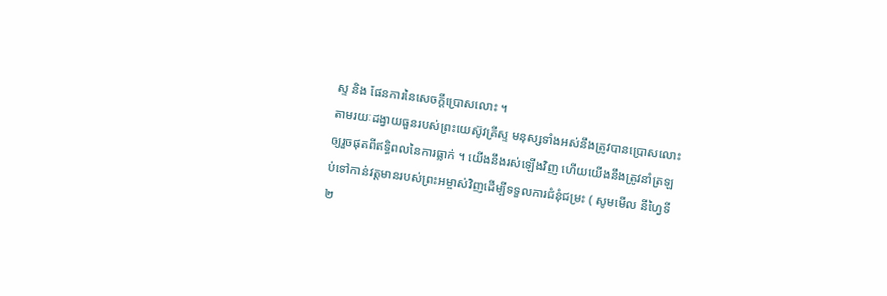ស្ទ និង ផែនការនៃសេចក្ដីប្រោសលោះ ។
តាមរយៈដង្វាយធួនរបស់ព្រះយេស៊ូវគ្រីស្ទ មនុស្សទាំងអស់នឹងត្រូវបានប្រោសលោះឲ្យរួចផុតពីឥទ្ធិពលនៃការធ្លាក់ ។ យើងនឹងរស់ឡើងវិញ ហើយយើងនឹងត្រូវនាំត្រឡប់ទៅកាន់វត្តមានរបស់ព្រះអម្ចាស់វិញដើម្បីទទួលការជំនុំជម្រះ ( សូមមើល នីហ្វៃទី ២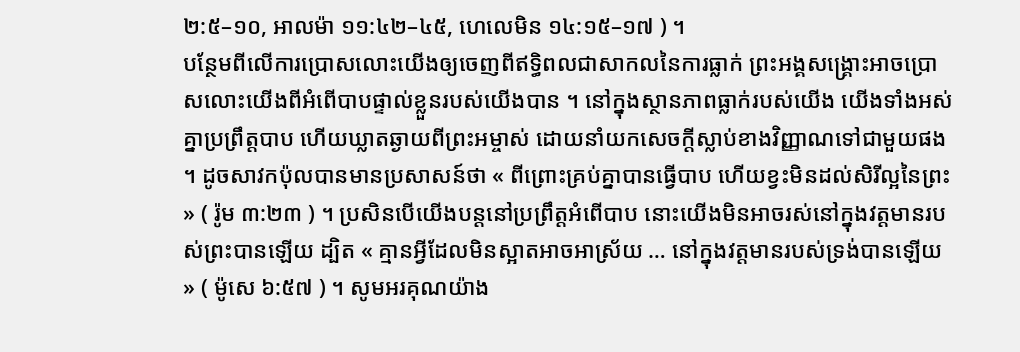២:៥–១០, អាលម៉ា ១១:៤២–៤៥, ហេលេមិន ១៤:១៥–១៧ ) ។
បន្ថែមពីលើការប្រោសលោះយើងឲ្យចេញពីឥទ្ធិពលជាសាកលនៃការធ្លាក់ ព្រះអង្គសង្គ្រោះអាចប្រោសលោះយើងពីអំពើបាបផ្ទាល់ខ្លួនរបស់យើងបាន ។ នៅក្នុងស្ថានភាពធ្លាក់របស់យើង យើងទាំងអស់គ្នាប្រព្រឹត្តបាប ហើយឃ្លាតឆ្ងាយពីព្រះអម្ចាស់ ដោយនាំយកសេចក្ដីស្លាប់ខាងវិញ្ញាណទៅជាមួយផង ។ ដូចសាវកប៉ុលបានមានប្រសាសន៍ថា « ពីព្រោះគ្រប់គ្នាបានធ្វើបាប ហើយខ្វះមិនដល់សិរីល្អនៃព្រះ » ( រ៉ូម ៣:២៣ ) ។ ប្រសិនបើយើងបន្តនៅប្រព្រឹត្តអំពើបាប នោះយើងមិនអាចរស់នៅក្នុងវត្តមានរបស់ព្រះបានឡើយ ដ្បិត « គ្មានអ្វីដែលមិនស្អាតអាចអាស្រ័យ … នៅក្នុងវត្តមានរបស់ទ្រង់បានឡើយ » ( ម៉ូសេ ៦:៥៧ ) ។ សូមអរគុណយ៉ាង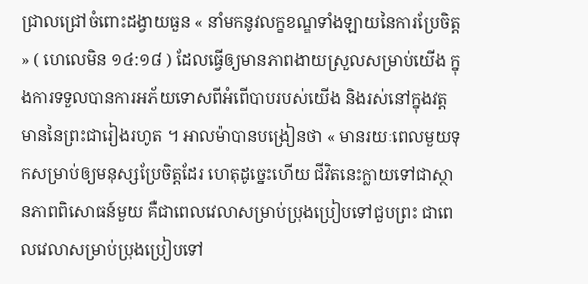ជ្រាលជ្រៅចំពោះដង្វាយធួន « នាំមកនូវលក្ខខណ្ឌទាំងឡាយនៃការប្រែចិត្ត » ( ហេលេមិន ១៤:១៨ ) ដែលធ្វើឲ្យមានភាពងាយស្រួលសម្រាប់យើង ក្នុងការទទួលបានការអភ័យទោសពីអំពើបាបរបស់យើង និងរស់នៅក្នុងវត្តមាននៃព្រះជារៀងរហូត ។ អាលម៉ាបានបង្រៀនថា « មានរយៈពេលមួយទុកសម្រាប់ឲ្យមនុស្សប្រែចិត្តដែរ ហេតុដូច្នេះហើយ ជីវិតនេះក្លាយទៅជាស្ថានភាពពិសោធន៍មួយ គឺជាពេលវេលាសម្រាប់ប្រុងប្រៀបទៅជួបព្រះ ជាពេលវេលាសម្រាប់ប្រុងប្រៀបទៅ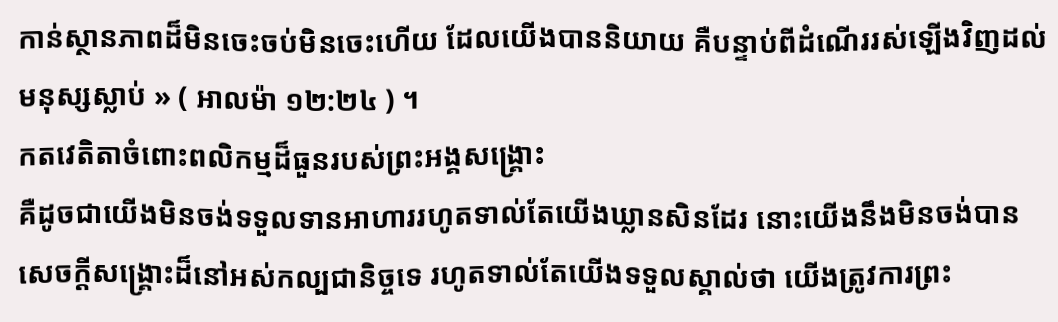កាន់ស្ថានភាពដ៏មិនចេះចប់មិនចេះហើយ ដែលយើងបាននិយាយ គឺបន្ទាប់ពីដំណើររស់ឡើងវិញដល់មនុស្សស្លាប់ » ( អាលម៉ា ១២:២៤ ) ។
កតវេតិតាចំពោះពលិកម្មដ៏ធួនរបស់ព្រះអង្គសង្គ្រោះ
គឺដូចជាយើងមិនចង់ទទួលទានអាហាររហូតទាល់តែយើងឃ្លានសិនដែរ នោះយើងនឹងមិនចង់បានសេចក្ដីសង្គ្រោះដ៏នៅអស់កល្បជានិច្ចទេ រហូតទាល់តែយើងទទួលស្គាល់ថា យើងត្រូវការព្រះ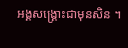អង្គសង្គ្រោះជាមុនសិន ។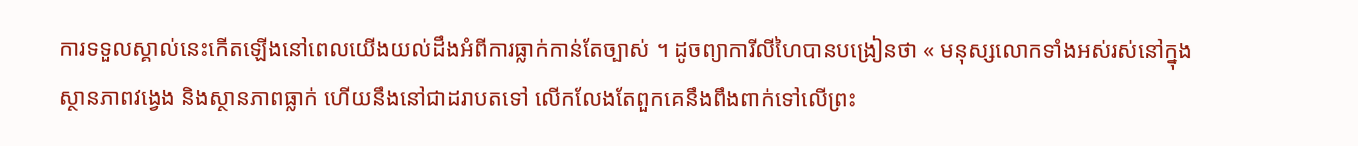ការទទួលស្គាល់នេះកើតឡើងនៅពេលយើងយល់ដឹងអំពីការធ្លាក់កាន់តែច្បាស់ ។ ដូចព្យាការីលីហៃបានបង្រៀនថា « មនុស្សលោកទាំងអស់រស់នៅក្នុងស្ថានភាពវង្វេង និងស្ថានភាពធ្លាក់ ហើយនឹងនៅជាដរាបតទៅ លើកលែងតែពួកគេនឹងពឹងពាក់ទៅលើព្រះ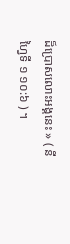ដ៏ប្រោសលោះអង្គនេះ » ( នីហ្វៃទី ១ ១០:៦ ) ។